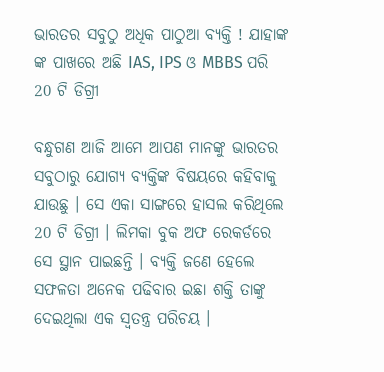ଭାରତର ସବୁଠୁ ଅଧିକ ପାଠୁଆ ବ୍ୟକ୍ତି ! ଯାହାଙ୍କ ଙ୍କ ପାଖରେ ଅଛି IAS, IPS ଓ MBBS ପରି 20 ଟି ଡିଗ୍ରୀ

ବନ୍ଧୁଗଣ ଆଜି ଆମେ ଆପଣ ମାନଙ୍କୁ ଭାରତର ସବୁଠାରୁ ଯୋଗ୍ୟ ବ୍ୟକ୍ତିଙ୍କ ବିଷୟରେ କହିବାକୁ ଯାଉଛୁ । ସେ ଏକା ସାଙ୍ଗରେ ହାସଲ କରିଥିଲେ 20 ଟି ଡିଗ୍ରୀ । ଲିମକା ବୁକ ଅଫ ରେକର୍ଡରେ ସେ ସ୍ଥାନ ପାଇଛନ୍ତି । ବ୍ୟକ୍ତି ଜଣେ ହେଲେ ସଫଳତା ଅନେକ ପଢିବାର ଇଛା ଶକ୍ତି ତାଙ୍କୁ ଦେଇଥିଲା ଏକ ସ୍ଵତନ୍ତ୍ର ପରିଚୟ ।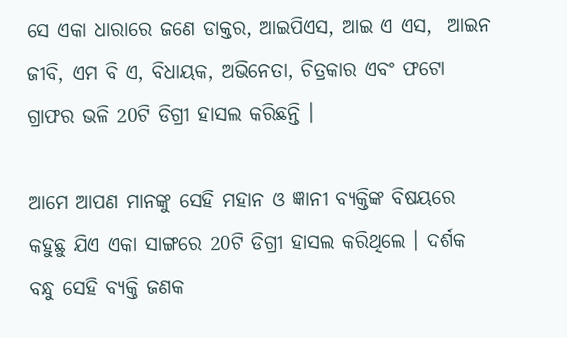ସେ ଏକା ଧାରାରେ ଜଣେ ଡାକ୍ତର, ଆଇପିଏସ, ଆଇ ଏ ଏସ,  ଆଇନ ଜୀବି, ଏମ ବି ଏ, ବିଧାୟକ, ଅଭିନେତା, ଚିତ୍ରକାର ଏବଂ ଫଟୋ ଗ୍ରାଫର ଭଳି 20ଟି ଡିଗ୍ରୀ ହାସଲ କରିଛନ୍ତି ।

ଆମେ ଆପଣ ମାନଙ୍କୁ ସେହି ମହାନ ଓ ଜ୍ଞାନୀ ବ୍ୟକ୍ତିଙ୍କ ବିଷୟରେ କହୁଛୁ ଯିଏ ଏକା ସାଙ୍ଗରେ 20ଟି ଡିଗ୍ରୀ ହାସଲ କରିଥିଲେ । ଦର୍ଶକ ବନ୍ଧୁ ସେହି ବ୍ୟକ୍ତି ଜଣକ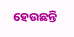ହେଉଛନ୍ତି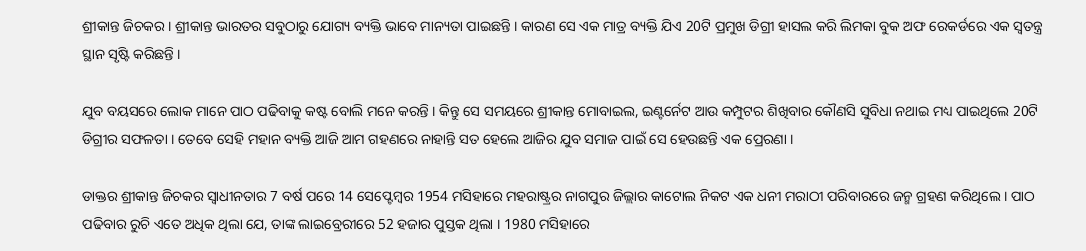ଶ୍ରୀକାନ୍ତ ଜିଚକର । ଶ୍ରୀକାନ୍ତ ଭାରତର ସବୁଠାରୁ ଯୋଗ୍ୟ ବ୍ୟକ୍ତି ଭାବେ ମାନ୍ୟତା ପାଇଛନ୍ତି । କାରଣ ସେ ଏକ ମାତ୍ର ବ୍ୟକ୍ତି ଯିଏ 20ଟି ପ୍ରମୁଖ ଡିଗ୍ରୀ ହାସଲ କରି ଲିମକା ବୁକ ଅଫ ରେକର୍ଡରେ ଏକ ସ୍ଵତନ୍ତ୍ର ସ୍ଥାନ ସୃଷ୍ଟି କରିଛନ୍ତି ।

ଯୁବ ବୟସରେ ଲୋକ ମାନେ ପାଠ ପଢିବାକୁ କଷ୍ଟ ବୋଲି ମନେ କରନ୍ତି । କିନ୍ତୁ ସେ ସମୟରେ ଶ୍ରୀକାନ୍ତ ମୋବାଇଲ, ଇଣ୍ଟର୍ନେଟ ଆଉ କମ୍ପୁଟର ଶିଖିବାର କୌଣସି ସୁବିଧା ନଥାଇ ମଧ୍ୟ ପାଇଥିଲେ 20ଟି ଡିଗ୍ରୀର ସଫଳତା । ତେବେ ସେହି ମହାନ ବ୍ୟକ୍ତି ଆଜି ଆମ ଗହଣରେ ନାହାନ୍ତି ସତ ହେଲେ ଆଜିର ଯୁବ ସମାଜ ପାଇଁ ସେ ହେଉଛନ୍ତି ଏକ ପ୍ରେରଣା ।

ଡାକ୍ତର ଶ୍ରୀକାନ୍ତ ଜିଚକର ସ୍ଵାଧୀନତାର 7 ବର୍ଷ ପରେ 14 ସେପ୍ଟେମ୍ବର 1954 ମସିହାରେ ମହରାଷ୍ଟ୍ରର ନାଗପୁର ଜିଲ୍ଲାର କାଟୋଲ ନିକଟ ଏକ ଧନୀ ମରାଠୀ ପରିବାରରେ ଜନ୍ମ ଗ୍ରହଣ କରିଥିଲେ । ପାଠ ପଢିବାର ରୁଚି ଏତେ ଅଧିକ ଥିଲା ଯେ, ତାଙ୍କ ଲାଇବ୍ରେରୀରେ 52 ହଜାର ପୁସ୍ତକ ଥିଲା । 1980 ମସିହାରେ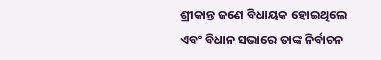ଶ୍ରୀକାନ୍ତ ଜଣେ ବିଧାୟକ ହୋଇଥିଲେ ଏବଂ ବିଧାନ ସଭାରେ ତାଙ୍କ ନିର୍ବାଚନ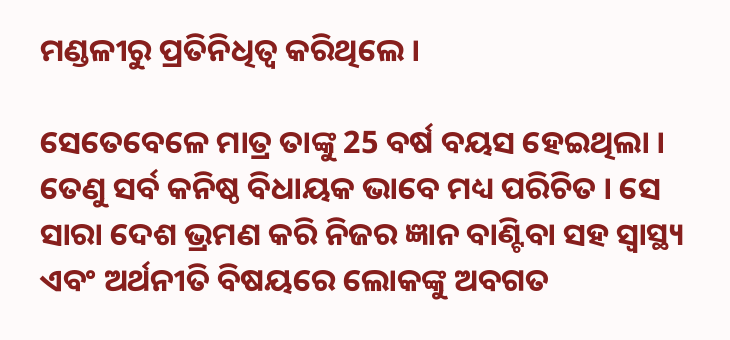ମଣ୍ଡଳୀରୁ ପ୍ରତିନିଧିତ୍ଵ କରିଥିଲେ ।

ସେତେବେଳେ ମାତ୍ର ତାଙ୍କୁ 25 ବର୍ଷ ବୟସ ହେଇଥିଲା । ତେଣୁ ସର୍ବ କନିଷ୍ଠ ବିଧାୟକ ଭାବେ ମଧ୍ୟ ପରିଚିତ । ସେ ସାରା ଦେଶ ଭ୍ରମଣ କରି ନିଜର ଜ୍ଞାନ ବାଣ୍ଟିବା ସହ ସ୍ୱାସ୍ଥ୍ୟ ଏବଂ ଅର୍ଥନୀତି ବିଷୟରେ ଲୋକଙ୍କୁ ଅବଗତ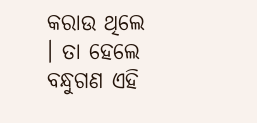କରାଉ ଥିଲେ । ତା ହେଲେ ବନ୍ଧୁଗଣ ଏହି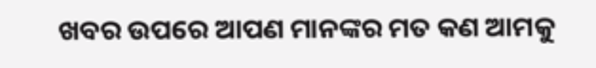ଖବର ଉପରେ ଆପଣ ମାନଙ୍କର ମତ କଣ ଆମକୁ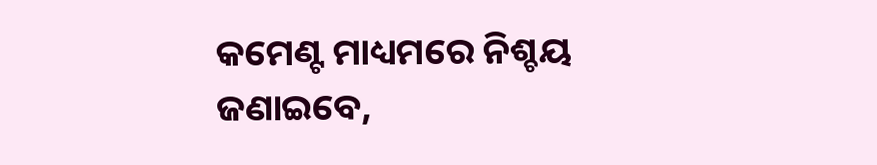କମେଣ୍ଟ ମାଧ୍ୟମରେ ନିଶ୍ଚୟ ଜଣାଇବେ,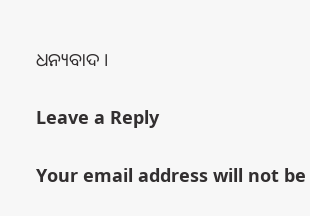ଧନ୍ୟବାଦ ।

Leave a Reply

Your email address will not be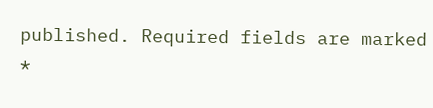published. Required fields are marked *